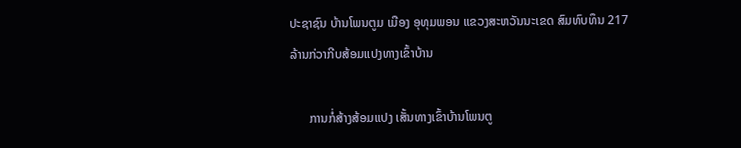ປະຊາຊົນ ບ້ານໂພນຕູມ ເມືອງ ອຸທຸມພອນ ແຂວງສະຫວັນນະເຂດ ສົມທົບທຶນ 217 ລ້ານກ່ວາກີບສ້ອມແປງທາງເຂົ້າບ້ານ

      ການກໍ່ສ້າງສ້ອມແປງ ເສັ້ນທາງເຂົ້າບ້ານໂພນຕູ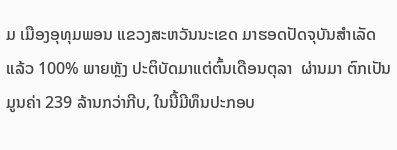ມ ເມືອງອຸທຸມພອນ ແຂວງສະຫວັນນະເຂດ ມາຮອດປັດຈຸບັນສໍາເລັດແລ້ວ 100% ພາຍຫຼັງ ປະຕິບັດມາແຕ່ຕົ້ນເດືອນຕຸລາ  ຜ່ານມາ ຕົກເປັນມູນຄ່າ 239 ລ້ານກວ່າກີບ, ໃນນີ້ມີທຶນປະກອບ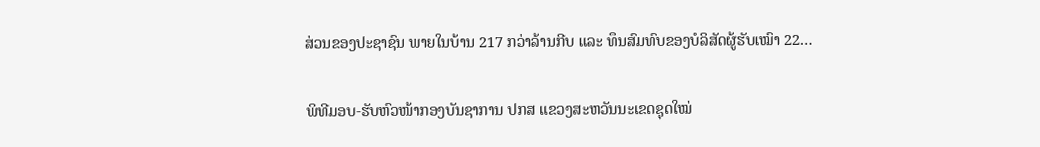ສ່ວນຂອງປະຊາຊົນ ພາຍໃນບ້ານ 217 ກວ່າລ້ານກີບ ແລະ ທຶນສົມທົບຂອງບໍລິສັດຜູ້ຮັບເໝົາ 22…

ພິທີມອບ-ຮັບຫົວໜ້າກອງບັນຊາການ ປກສ ແຂວງສະຫວັນນະເຂດຊຸດໃໝ່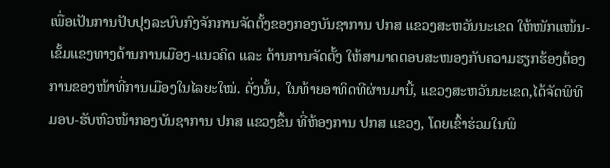ເພື່ອເປັນການປັບປຸງລະບົບກົງຈັກການຈັດຕັ້ງຂອງກອງບັນຊາການ ປກສ ແຂວງສະຫວັນນະເຂດ ໃຫ້ໜັກແໜ້ນ-ເຂັ້ມແຂງທາງດ້ານການເມືອງ-ແນວຄິດ ແລະ ດ້ານການຈັດຕັ້ງ ໃຫ້ສາມາດຕອບສະໜອງກັບຄວາມຮຽກຮ້ອງຕ້ອງການຂອງໜ້າທີ່ການເມືອງໃນໄລຍະໃໝ່. ດັ່ງນັ້ນ, ໃນທ້າຍອາທິດທີຜ່ານມານີ້, ແຂວງສະຫວັນນະເຂດ,ໄດ້ຈັດພິທີມອບ-ຮັບຫົວໜ້າກອງບັນຊາການ ປກສ ແຂວງຂຶ້ນ ທີ່ຫ້ອງການ ປກສ ແຂວງ, ໂດຍເຂົ້າຮ່ວມໃນພິ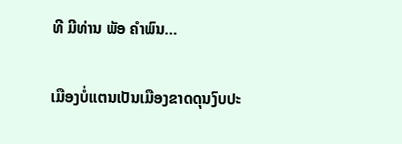ທີ ມີທ່ານ ພັອ ຄຳພົນ…

ເມືອງບໍ່ແຕນເປັນເມືອງຂາດດຸນງົບປະ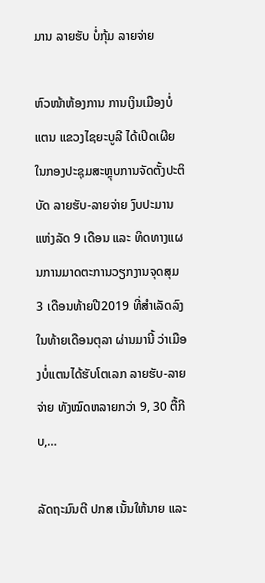ມານ ລາຍຮັບ ບໍ່ກຸ້ມ ລາຍຈ່າຍ

ຫົວໜ້າຫ້ອງການ ການເງິນເມືອງບໍ່ແຕນ ແຂວງໄຊຍະບູລີ ໄດ້ເປິດເຜີຍໃນກອງປະຊຸມສະຫຼຸບການຈັດຕັ້ງປະຕິບັດ ລາຍຮັບ-ລາຍຈ່າຍ ງົບປະມານແຫ່ງລັດ 9 ເດືອນ ແລະ ທິດທາງແຜນການມາດຕະການວຽກງານຈຸດສຸມ 3 ເດືອນທ້າຍປີ2019 ທີ່ສຳເລັດລົງໃນທ້າຍເດືອນຕຸລາ ຜ່ານມານີ້ ວ່າເມືອງບໍ່ແຕນໄດ້ຮັບໂຕເລກ ລາຍຮັບ-ລາຍຈ່າຍ ທັງໝົດຫລາຍກວ່າ 9, 30 ຕື້ກີບ,…

ລັດຖະມົນຕີ ປກສ ເນັ້ນໃຫ້ນາຍ ແລະ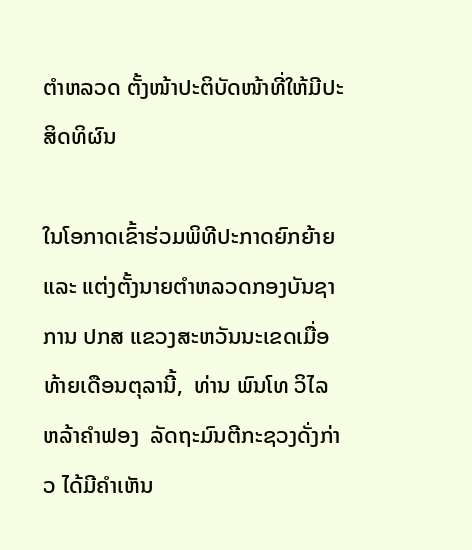ຕຳຫລວດ ຕັ້ງໜ້າປະຕິບັດໜ້າທີ່ໃຫ້ມີປະສິດທິຜົນ

ໃນໂອກາດເຂົ້າຮ່ວມພິທີປະກາດຍົກຍ້າຍ ແລະ ແຕ່ງຕັ້ງນາຍຕຳຫລວດກອງບັນຊາການ ປກສ ແຂວງສະຫວັນນະເຂດເມື່ອທ້າຍເດືອນຕຸລານີ້,  ທ່ານ ພົນໂທ ວິໄລ ຫລ້າຄຳຟອງ  ລັດຖະມົນຕີກະຊວງດັ່ງກ່າວ ໄດ້ມີຄຳເຫັນ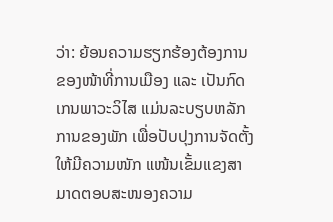ວ່າ: ຍ້ອນຄວາມຮຽກຮ້ອງຕ້ອງການຂອງໜ້າທີ່ການເມືອງ ແລະ ເປັນກົດເກນພາວະວິໄສ ແມ່ນລະບຽບຫລັກການຂອງພັກ ເພື່ອປັບປຸງການຈັດຕັ້ງໃຫ້ມີຄວາມໜັກ ແໜ້ນເຂັ້ມແຂງສາມາດຕອບສະໜອງຄວາມ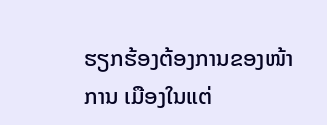ຮຽກຮ້ອງຕ້ອງການຂອງໜ້າການ ເມືອງໃນແຕ່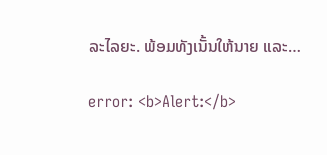ລະໄລຍະ. ພ້ອມທັງເນັ້ນໃຫ້ນາຍ ແລະ…

error: <b>Alert:</b>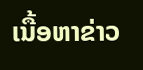ເນື້ອຫາຂ່າວ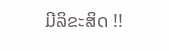ມີລິຂະສິດ !!